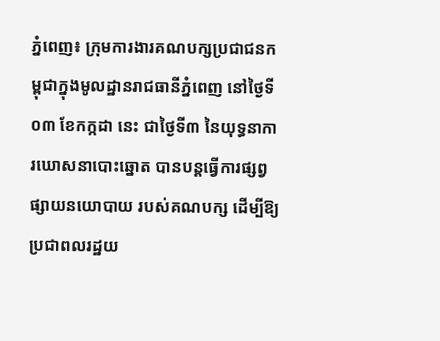ភ្នំពេញ៖ ក្រុមការងារគណបក្សប្រជាជនកម្ពុជាក្នុងមូលដ្ឋានរាជធានីភ្នំពេញ នៅថ្ងៃទី០៣ ខែកក្កដា នេះ ជាថ្ងៃទី៣ នៃយុទ្ធនាការឃោសនាបោះឆ្នោត បានបន្តធ្វើការផ្សព្វផ្សាយនយោបាយ របស់គណបក្ស ដើម្បីឱ្យប្រជាពលរដ្ឋយ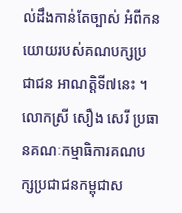ល់ដឹងកាន់តែច្បាស់ អំពីកនយោយរបស់គណបក្សប្រជាជន អាណត្តិទី៧នេះ ។
លោកស្រី សឿង សេរី ប្រធានគណៈកម្មាធិការគណបក្សប្រជាជនកម្ពុជាស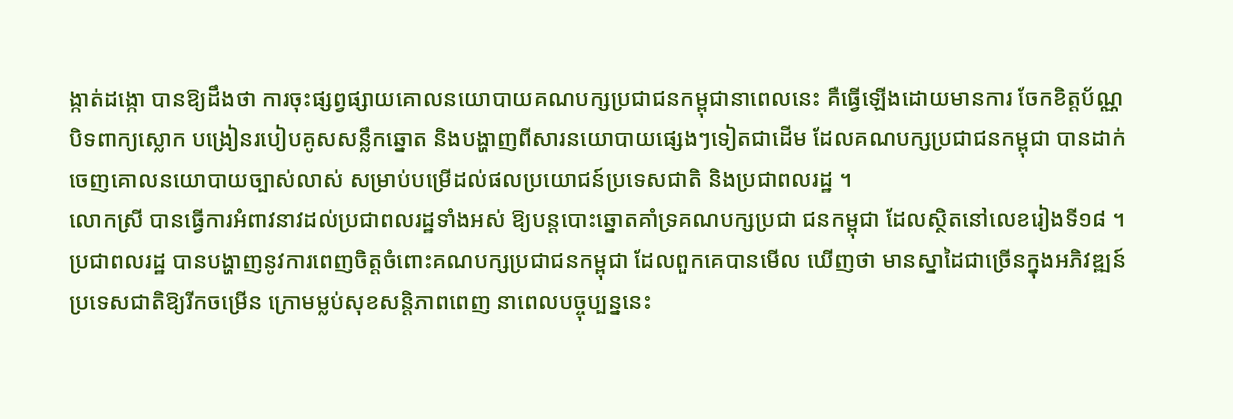ង្កាត់ដង្កោ បានឱ្យដឹងថា ការចុះផ្សព្វផ្សាយគោលនយោបាយគណបក្សប្រជាជនកម្ពុជានាពេលនេះ គឺធ្វើឡើងដោយមានការ ចែកខិត្តប័ណ្ណ បិទពាក្យស្លោក បង្រៀនរបៀបគូសសន្លឹកឆ្នោត និងបង្ហាញពីសារនយោបាយផ្សេងៗទៀតជាដើម ដែលគណបក្សប្រជាជនកម្ពុជា បានដាក់ចេញគោលនយោបាយច្បាស់លាស់ សម្រាប់បម្រើដល់ផលប្រយោជន៍ប្រទេសជាតិ និងប្រជាពលរដ្ឋ ។
លោកស្រី បានធ្វើការអំពាវនាវដល់ប្រជាពលរដ្ឋទាំងអស់ ឱ្យបន្តបោះឆ្នោតគាំទ្រគណបក្សប្រជា ជនកម្ពុជា ដែលស្ថិតនៅលេខរៀងទី១៨ ។
ប្រជាពលរដ្ឋ បានបង្ហាញនូវការពេញចិត្តចំពោះគណបក្សប្រជាជនកម្ពុជា ដែលពួកគេបានមើល ឃើញថា មានស្នាដៃជាច្រើនក្នុងអភិវឌ្ឍន៍ប្រទេសជាតិឱ្យរីកចម្រើន ក្រោមម្លប់សុខសន្តិភាពពេញ នាពេលបច្ចុប្បន្ននេះ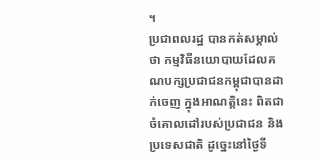។
ប្រជាពលរដ្ឋ បានកត់សម្គាល់ថា កម្មវិធីនយោបាយដែលគណបក្សប្រជាជនកម្ពុជាបានដាក់ចេញ ក្នុងអាណត្តិនេះ ពិតជាចំគោលដៅរបស់ប្រជាជន និងប្រទេសជាតិ ដូច្នេះនៅថ្ងៃទី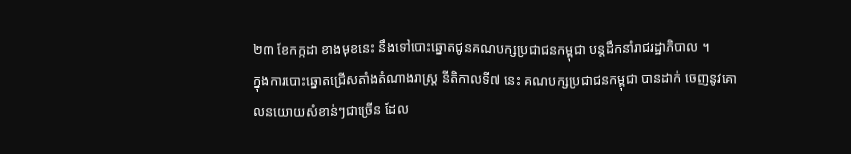២៣ ខែកក្កដា ខាងមុខនេះ នឹងទៅបោះឆ្នោតជូនគណបក្សប្រជាជនកម្ពុជា បន្តដឹកនាំរាជរដ្ឋាភិបាល ។
ក្នុងការបោះឆ្នោតជ្រើសតាំងតំណាងរាស្រ្ត នីតិកាលទី៧ នេះ គណបក្សប្រជាជនកម្ពុជា បានដាក់ ចេញនូវគោលនយោយសំខាន់ៗជាច្រើន ដែល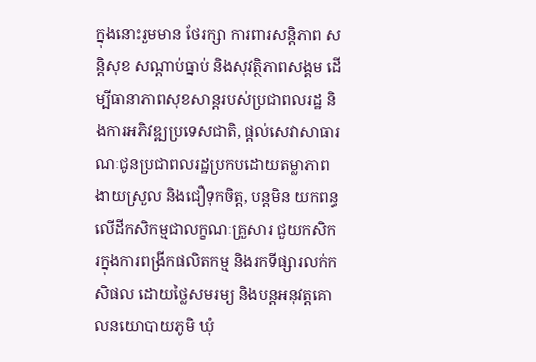ក្នុងនោះរួមមាន ថែរក្សា ការពារសន្តិភាព សន្តិសុខ សណ្តាប់ធ្នាប់ និងសុវត្ថិភាពសង្គម ដើម្បីធានាភាពសុខសាន្តរបស់ប្រជាពលរដ្ឋ និងការអភិវឌ្ឍប្រទេសជាតិ, ផ្តល់សេវាសាធារណៈជូនប្រជាពលរដ្ឋប្រកបដោយតម្លាភាព ងាយស្រួល និងជឿទុកចិត្ត, បន្តមិន យកពន្ធលើដីកសិកម្មជាលក្ខណៈគ្រួសារ ជួយកសិករក្នុងការពង្រីកផលិតកម្ម និងរកទីផ្សារលក់កសិផល ដោយថ្លៃសមរម្យ និងបន្តអនុវត្តគោលនយោបាយភូមិ ឃុំ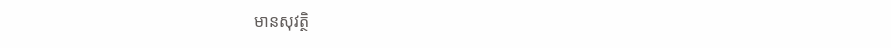មានសុវត្ថិ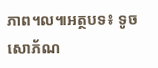ភាព។ល៕អត្ថបទ៖ ទូច សោភ័ណ